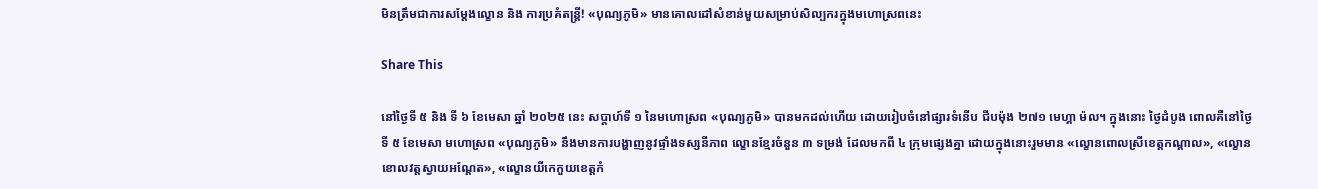មិនត្រឹមជាការសម្តែងល្ខោន និង ការប្រគំតន្ត្រី! «បុណ្យភូមិ» មានគោលដៅសំខាន់មួយសម្រាប់សិល្បករក្នុងមហោស្រពនេះ

Share This

នៅថ្ងៃទី ៥ និង ទី ៦ ខែមេសា ឆ្នាំ ២០២៥ នេះ សប្តាហ៍ទី ១ នៃមហោស្រព «បុណ្យភូមិ» បានមកដល់ហើយ ដោយរៀបចំនៅផ្សារទំនើប ជីបម៉ុង ២៧១ មេហ្គា ម៉ល។ ក្នុងនោះ ថ្ងៃដំបូង ពោលគឺនៅថ្ងៃទី ៥ ខែមេសា មហោស្រព «បុណ្យភូមិ» នឹងមានការបង្ហាញនូវផ្ទាំងទស្សនីភាព ល្ខោនខ្មែរចំនួន ៣ ទម្រង់ ដែលមកពី ៤ ក្រុមផ្សេងគ្នា ដោយក្នុងនោះរួមមាន «ល្ខោនពោលស្រីខេត្តកណ្តាល», «ល្ខោនខោលវត្តស្វាយអណ្តែត», «ល្ខោនយីកេកួយខេត្តកំ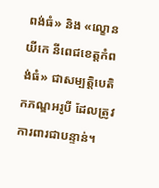ពង់ធំ» និង «ល្ខោនយីកេ នីពេជខេត្តកំពង់ធំ» ជាសម្បត្តិបេតិកភណ្ឌអរូបី ដែលត្រូវការពារជាបន្ទាន់។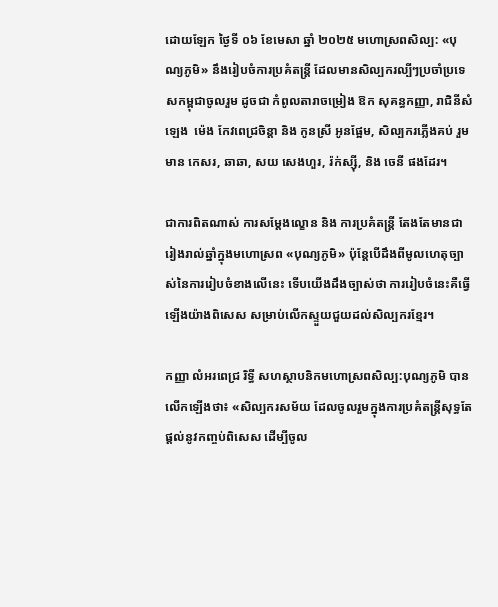ដោយឡែក ថ្ងៃទី ០៦ ខែមេសា ឆ្នាំ ២០២៥ មហោស្រពសិល្ប: «បុណ្យភូមិ» នឹងរៀបចំការប្រគំតន្រ្តី ដែលមានសិល្បករល្បីៗប្រចាំប្រទេសកម្ពុជាចូលរួម ដូចជា កំពូលតារាចម្រៀង ឱក សុគន្ធកញ្ញា, រាជិនីសំឡេង  ម៉េង កែវពេជ្រចិន្តា និង កូនស្រី អូនផ្អែម, សិល្បករភ្លើងគប់ រួមមាន កេសរ, ឆាឆា, សយ សេងហួរ, រ៉ក់ស្ស៊ី, និង ចេនី ផងដែរ។

ជាការពិតណាស់ ការសម្តែងល្ខោន និង ការប្រគំតន្ត្រី តែងតែមានជារៀងរាល់ឆ្នាំក្នុងមហោស្រព «បុណ្យភូមិ» ប៉ុន្តែបើដឹងពីមូលហេតុច្បាស់នៃការរៀបចំខាងលើនេះ ទើបយើងដឹងច្បាស់ថា ការរៀបចំនេះគឺធ្វើឡើងយ៉ាងពិសេស សម្រាប់លើកស្ទួយជួយដល់សិល្បករខ្មែរ។

កញ្ញា លំអរពេជ្រ រិទ្ធី សហស្ថាបនិកមហោស្រពសិល្ប:បុណ្យភូមិ បានលើកឡើងថា៖ «សិល្បករសម័យ ដែលចូលរួមក្នុងការប្រគំតន្រ្តីសុទ្ធតែផ្តល់នូវកញ្ចប់ពិសេស ដើម្បីចូល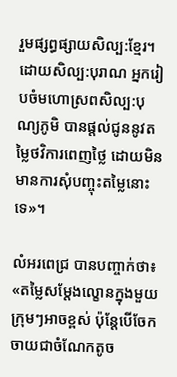រួមផ្សព្ធផ្សាយសិល្ប:ខ្មែរ។ ដោយសិល្ប:បុរាណ អ្នករៀបចំមហោស្រពសិល្ប:បុណ្យភូមិ បានផ្តល់ជូននូវតម្លៃថវិការពេញថ្លៃ ដោយមិនមានការសុំបញ្ចុះតម្លៃនោះទេ»។

លំអរពេជ្រ បានបញ្ចាក់ថា៖ «តម្លៃសម្តែងល្ខោនក្នុងមួយក្រុមៗអាចខ្ពស់ ប៉ុន្តែបើចែកចាយជាចំណែកតូច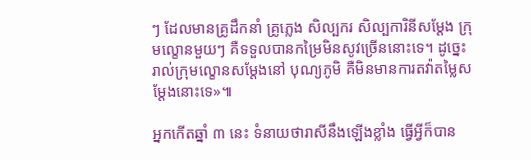ៗ ដែលមានគ្រូដឹកនាំ គ្រូភ្លេង សិល្បករ សិល្បការិនីសម្តែង ក្រុមល្ខោនមួយៗ គឺទទួលបានកម្រៃមិនសូវច្រើននោះទេ។ ដូច្នេះ រាល់ក្រុមល្ខោនសម្តែងនៅ បុណ្យភូមិ គឺមិនមានការតវ៉ាតម្លៃសម្តែងនោះទេ»៕

អ្នកកើតឆ្នាំ ៣ នេះ ទំនាយថារាសីនឹងឡើងខ្លាំង ធ្វើអ្វីក៏បាន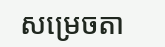សម្រេចតា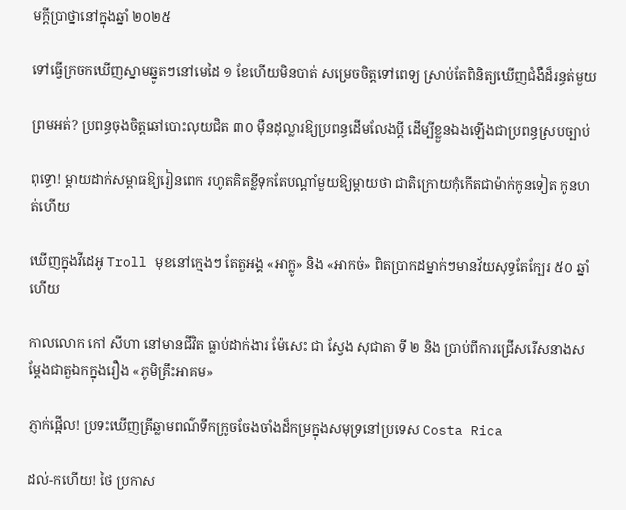មក្ដីប្រាថ្នានៅក្នុងឆ្នាំ ២០២៥

ទៅធ្វើក្រចកឃើញស្នាមឆ្នូតៗនៅមេដៃ ១ ខែហើយមិនបាត់ សម្រេចចិត្តទៅពេទ្យ ស្រាប់តែពិនិត្យឃើញជំងឺដ៏រន្ធត់មួយ

ព្រមអត់? ប្រពន្ធចុងចិត្តឆៅបោះលុយជិត ៣០ ម៉ឺនដុល្លារឱ្យប្រពន្ធដើមលែងប្តី ដើម្បីខ្លួនឯងឡើងជាប្រពន្ធស្របច្បាប់

ពុទ្ធោ! ម្ដាយដាក់សម្ពាធឱ្យរៀនពេក រហូតគិតខ្លីទុកតែបណ្ដាំមួយឱ្យម្តាយថា ជាតិក្រោយកុំកើតជាម៉ាក់កូនទៀត កូនហត់ហើយ

ឃើញក្នុងវីដេអូ Troll មុខនៅក្មេងៗ តែតួអង្គ «អាក្លូ» និង «អាកច់» ពិតប្រាកដម្នាក់ៗមានវ័យសុទ្ធតែក្បែរ ៥០ ឆ្នាំហើយ

កាលលោក កៅ សីហា នៅមានជីវិត ធ្លាប់ដាក់ងារ ម៉ែសេះ ជា ស្វែង សុជាតា ទី ២ និង ប្រាប់ពីការជ្រើសរើសនាងសម្តែងជាតួឯកក្នុងរឿង «ភូមិគ្រឹះអាគម»

ភ្ញាក់ផ្អើល! ប្រទះឃើញត្រីឆ្លាមពណ៌ទឹកក្រូចចែងចាំងដ៏កម្រក្នុងសមុទ្រនៅប្រទេស Costa Rica

ដល់-កហើយ! ថៃ ប្រកាស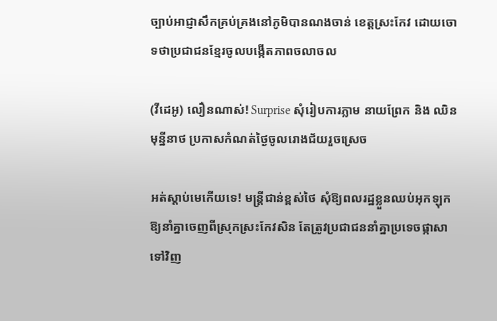ច្បាប់អាជ្ញាសឹកគ្រប់គ្រងនៅភូមិបានណងចាន់ ខេត្តស្រះកែវ ដោយចោទថាប្រជាជនខ្មែរចូលបង្កើតភាពចលាចល

(វីដេអូ) លឿនណាស់! Surprise សុំរៀបការភ្លាម នាយព្រែក និង ឈិន មុន្នីនាថ ប្រកាសកំណត់ថ្ងៃចូលរោងជ័យរួចស្រេច

អត់ស្ដាប់មេកើយទេ! មន្រ្តីជាន់ខ្ពស់ថៃ សុំឱ្យពលរដ្ឋខ្លួនឈប់អុកឡុក ឱ្យនាំគ្នាចេញពីស្រុកស្រះកែវសិន តែត្រូវប្រជាជននាំគ្នាប្រទេចផ្កាសាទៅវិញ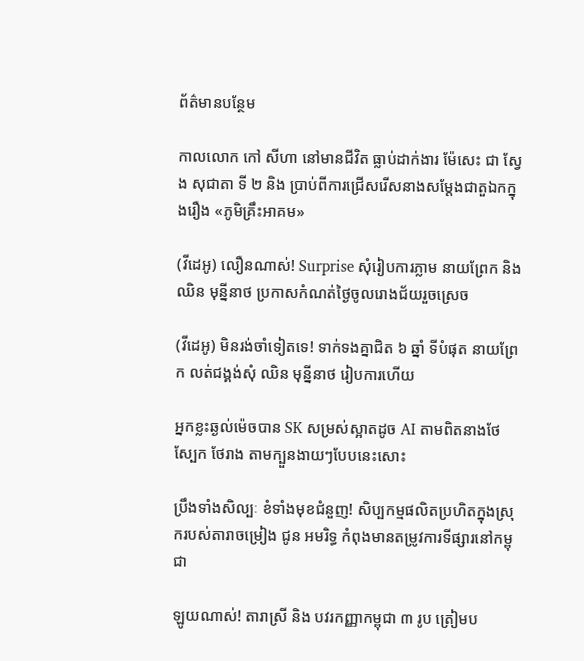ព័ត៌មានបន្ថែម

កាលលោក កៅ សីហា នៅមានជីវិត ធ្លាប់ដាក់ងារ ម៉ែសេះ ជា ស្វែង សុជាតា ទី ២ និង ប្រាប់ពីការជ្រើសរើសនាងសម្តែងជាតួឯកក្នុងរឿង «ភូមិគ្រឹះអាគម»

(វីដេអូ) លឿនណាស់! Surprise សុំរៀបការភ្លាម នាយព្រែក និង ឈិន មុន្នីនាថ ប្រកាសកំណត់ថ្ងៃចូលរោងជ័យរួចស្រេច

(វីដេអូ) មិនរង់ចាំទៀតទេ! ទាក់ទងគ្នាជិត ៦ ឆ្នាំ ទីបំផុត នាយព្រែក លត់ជង្គង់សុំ ឈិន មុន្នីនាថ រៀបការហើយ

អ្នកខ្លះឆ្ងល់ម៉េចបាន SK សម្រស់ស្អាតដូច AI តាមពិតនាងថែស្បែក ថែរាង តាមក្បួនងាយៗបែបនេះសោះ

ប្រឹងទាំងសិល្បៈ ខំទាំងមុខជំនួញ! សិប្បកម្មផលិតប្រហិតក្នុងស្រុករបស់តារាចម្រៀង ជូន អមរិទ្ធ កំពុងមានតម្រូវការទីផ្សារនៅកម្ពុជា

ឡូយណាស់! តារាស្រី និង បវរកញ្ញាកម្ពុជា ៣ រូប ត្រៀមប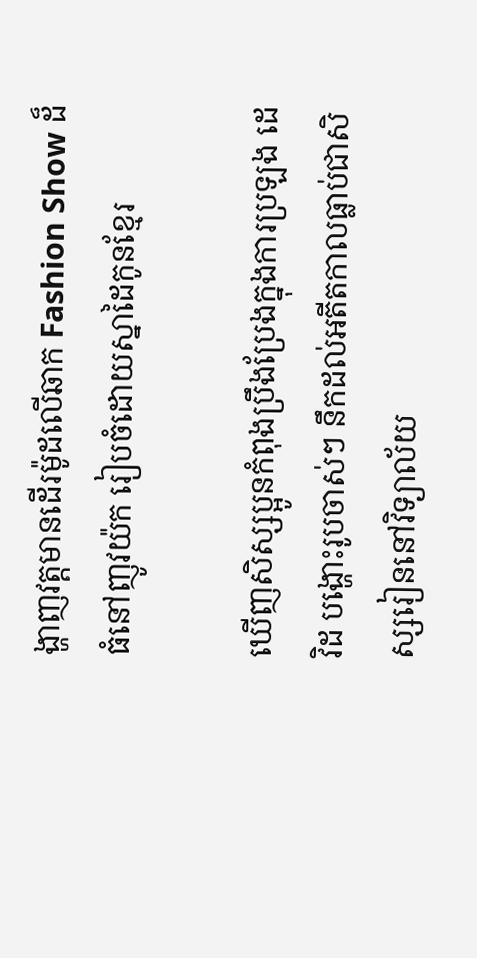ង្ហាញវត្តមានដើរម៉ូដលើឆាក Fashion Show ដ៏ធំនៅញូវយ៉ក រៀបចំដោយស្នាដៃកូនខ្មែរ

ឃើញសិស្សប្អូនកំពុងប្រឹងប្រែងក្នុងការប្រឡង ដេវិដ បង្ហោះរូបចាស់ៗ នឹកដល់អតីតកាលធ្លាប់ជាសិស្សរៀននៅវិទ្យាល័យ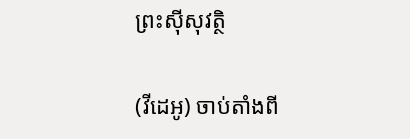ព្រះស៊ីសុវត្ថិ

(វីដេអូ) ចាប់តាំងពី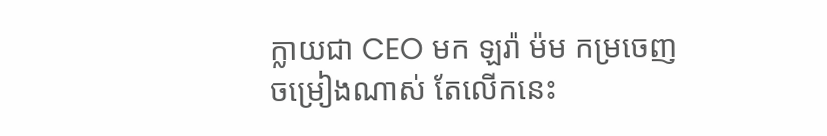ក្លាយជា CEO មក ឡរ៉ា ម៉ម កម្រចេញចម្រៀងណាស់ តែលើកនេះ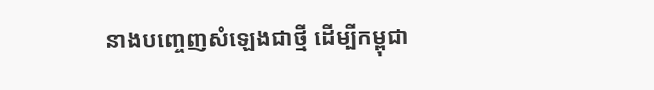នាងបញ្ចេញសំឡេងជាថ្មី ដើម្បីកម្ពុជា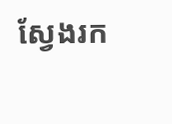ស្វែងរក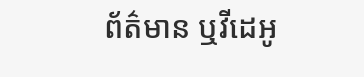ព័ត៌មាន ឬវីដេអូ